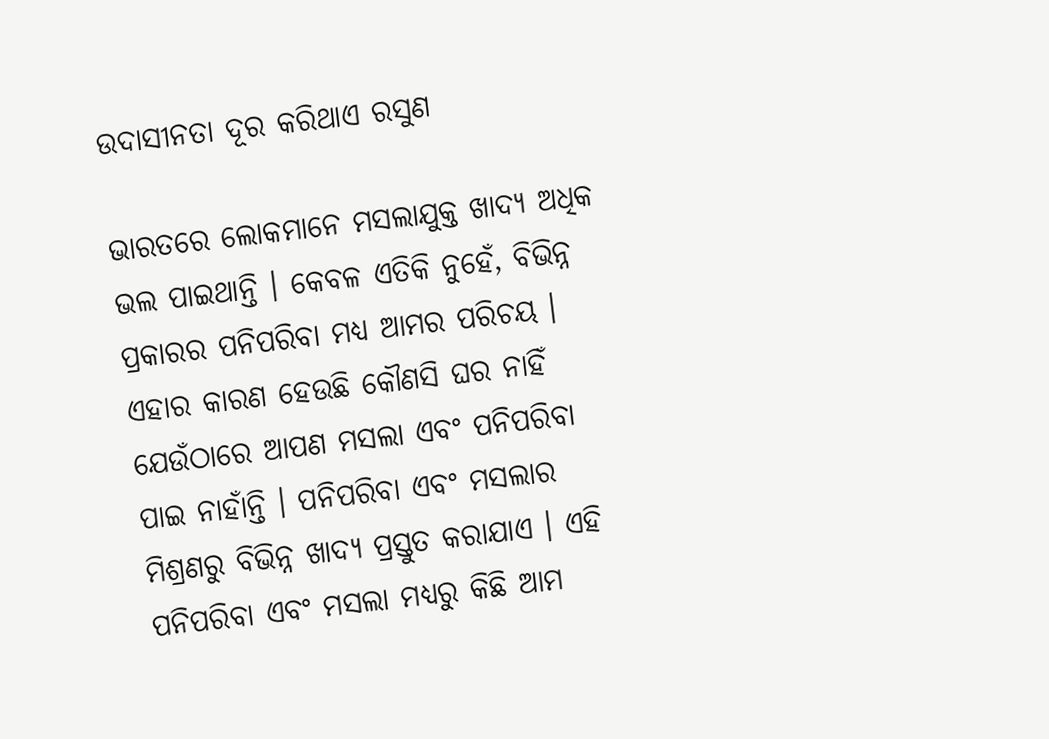ଉଦାସୀନତା ଦୂର କରିଥାଏ ରସୁଣ

ଭାରତରେ ଲୋକମାନେ ମସଲାଯୁକ୍ତ ଖାଦ୍ୟ ଅଧିକ ଭଲ ପାଇଥାନ୍ତି । କେବଳ ଏତିକି ନୁହେଁ, ବିଭିନ୍ନ ପ୍ରକାରର ପନିପରିବା ମଧ୍ୟ ଆମର ପରିଚୟ । ଏହାର କାରଣ ହେଉଛି କୌଣସି ଘର ନାହିଁ ଯେଉଁଠାରେ ଆପଣ ମସଲା ଏବଂ ପନିପରିବା ପାଇ ନାହାଁନ୍ତି । ପନିପରିବା ଏବଂ ମସଲାର ମିଶ୍ରଣରୁ ବିଭିନ୍ନ ଖାଦ୍ୟ ପ୍ରସ୍ତୁତ କରାଯାଏ । ଏହି ପନିପରିବା ଏବଂ ମସଲା ମଧ୍ୟରୁ କିଛି ଆମ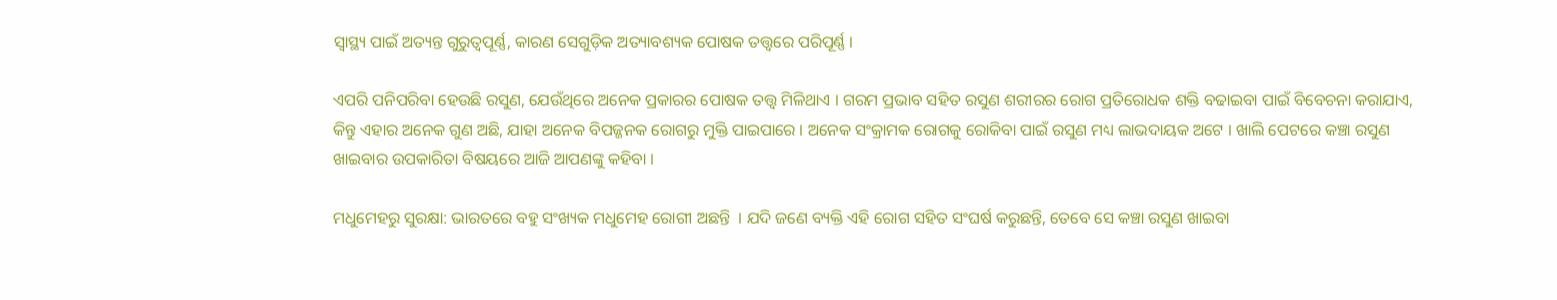ସ୍ୱାସ୍ଥ୍ୟ ପାଇଁ ଅତ୍ୟନ୍ତ ଗୁରୁତ୍ୱପୂର୍ଣ୍ଣ, କାରଣ ସେଗୁଡ଼ିକ ଅତ୍ୟାବଶ୍ୟକ ପୋଷକ ତତ୍ତ୍ୱରେ ପରିପୂର୍ଣ୍ଣ ।

ଏପରି ପନିପରିବା ହେଉଛି ରସୁଣ, ଯେଉଁଥିରେ ଅନେକ ପ୍ରକାରର ପୋଷକ ତତ୍ତ୍ୱ ମିଳିଥାଏ । ଗରମ ପ୍ରଭାବ ସହିତ ରସୁଣ ଶରୀରର ରୋଗ ପ୍ରତିରୋଧକ ଶକ୍ତି ବଢାଇବା ପାଇଁ ବିବେଚନା କରାଯାଏ, କିନ୍ତୁ ଏହାର ଅନେକ ଗୁଣ ଅଛି, ଯାହା ଅନେକ ବିପଜ୍ଜନକ ରୋଗରୁ ମୁକ୍ତି ପାଇପାରେ । ଅନେକ ସଂକ୍ରାମକ ରୋଗକୁ ରୋକିବା ପାଇଁ ରସୁଣ ମଧ୍ୟ ଲାଭଦାୟକ ଅଟେ । ଖାଲି ପେଟରେ କଞ୍ଚା ରସୁଣ ଖାଇବାର ଉପକାରିତା ବିଷୟରେ ଆଜି ଆପଣଙ୍କୁ କହିବା ।

ମଧୁମେହରୁ ସୁରକ୍ଷା: ଭାରତରେ ବହୁ ସଂଖ୍ୟକ ମଧୁମେହ ରୋଗୀ ଅଛନ୍ତି  । ଯଦି ଜଣେ ବ୍ୟକ୍ତି ଏହି ରୋଗ ସହିତ ସଂଘର୍ଷ କରୁଛନ୍ତି, ତେବେ ସେ କଞ୍ଚା ରସୁଣ ଖାଇବା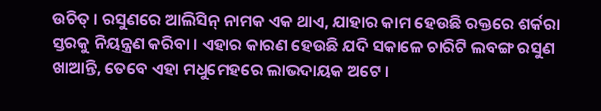ଉଚିତ୍‌ । ରସୁଣରେ ଆଲିସିନ୍‌ ନାମକ ଏକ ଥାଏ, ଯାହାର କାମ ହେଉଛି ରକ୍ତରେ ଶର୍କରା ସ୍ତରକୁ ନିୟନ୍ତ୍ରଣ କରିବା । ଏହାର କାରଣ ହେଉଛି ଯଦି ସକାଳେ ଚାରିଟି ଲବଙ୍ଗ ରସୁଣ ଖାଆନ୍ତି, ତେବେ ଏହା ମଧୁମେହରେ ଲାଭଦାୟକ ଅଟେ ।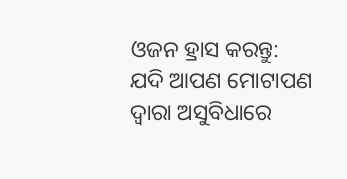ଓଜନ ହ୍ରାସ କରନ୍ତୁ: ଯଦି ଆପଣ ମୋଟାପଣ ଦ୍ୱାରା ଅସୁବିଧାରେ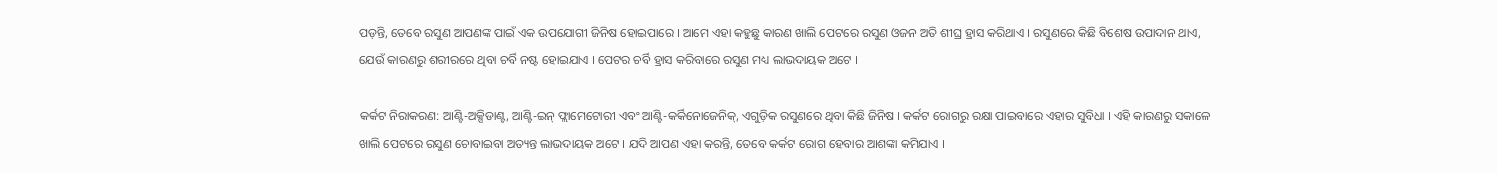ପଡ଼ନ୍ତି, ତେବେ ରସୁଣ ଆପଣଙ୍କ ପାଇଁ ଏକ ଉପଯୋଗୀ ଜିନିଷ ହୋଇପାରେ । ଆମେ ଏହା କହୁଛୁ କାରଣ ଖାଲି ପେଟରେ ରସୁଣ ଓଜନ ଅତି ଶୀଘ୍ର ହ୍ରାସ କରିଥାଏ । ରସୁଣରେ କିଛି ବିଶେଷ ଉପାଦାନ ଥାଏ, ଯେଉଁ କାରଣରୁ ଶରୀରରେ ଥିବା ଚର୍ବି ନଷ୍ଟ ହୋଇଯାଏ । ପେଟର ଚର୍ବି ହ୍ରାସ କରିବାରେ ରସୁଣ ମଧ୍ୟ ଲାଭଦାୟକ ଅଟେ ।

କର୍କଟ ନିରାକରଣ: ଆଣ୍ଟି-ଅକ୍ସିଡାଣ୍ଟ, ଆଣ୍ଟି-ଇନ୍‌ ଫ୍ଲାମେଟୋରୀ ଏବଂ ଆଣ୍ଟି-କର୍କିନୋଜେନିକ୍‌, ଏଗୁଡ଼ିକ ରସୁଣରେ ଥିବା କିଛି ଜିନିଷ । କର୍କଟ ରୋଗରୁ ରକ୍ଷା ପାଇବାରେ ଏହାର ସୁବିଧା । ଏହି କାରଣରୁ ସକାଳେ ଖାଲି ପେଟରେ ରସୁଣ ଚୋବାଇବା ଅତ୍ୟନ୍ତ ଲାଭଦାୟକ ଅଟେ । ଯଦି ଆପଣ ଏହା କରନ୍ତି, ତେବେ କର୍କଟ ରୋଗ ହେବାର ଆଶଙ୍କା କମିଯାଏ ।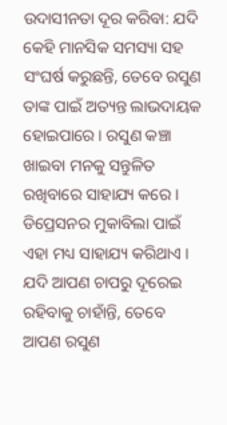ଉଦାସୀନତା ଦୂର କରିବା: ଯଦି କେହି ମାନସିକ ସମସ୍ୟା ସହ ସଂଘର୍ଷ କରୁଛନ୍ତି, ତେବେ ରସୁଣ ତାଙ୍କ ପାଇଁ ଅତ୍ୟନ୍ତ ଲାଭଦାୟକ ହୋଇପାରେ । ରସୁଣ କଞ୍ଚା ଖାଇବା ମନକୁ ସନ୍ତୁଳିତ ରଖିବାରେ ସାହାଯ୍ୟ କରେ । ଡିପ୍ରେସନର ମୁକାବିଲା ପାଇଁ ଏହା ମଧ୍ୟ ସାହାଯ୍ୟ କରିଥାଏ । ଯଦି ଆପଣ ଚାପରୁ ଦୂରେଇ ରହିବାକୁ ଚାହାଁନ୍ତି, ତେବେ ଆପଣ ରସୁଣ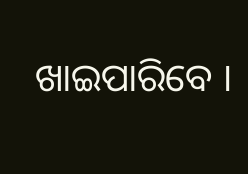ଖାଇପାରିବେ ।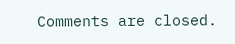Comments are closed.